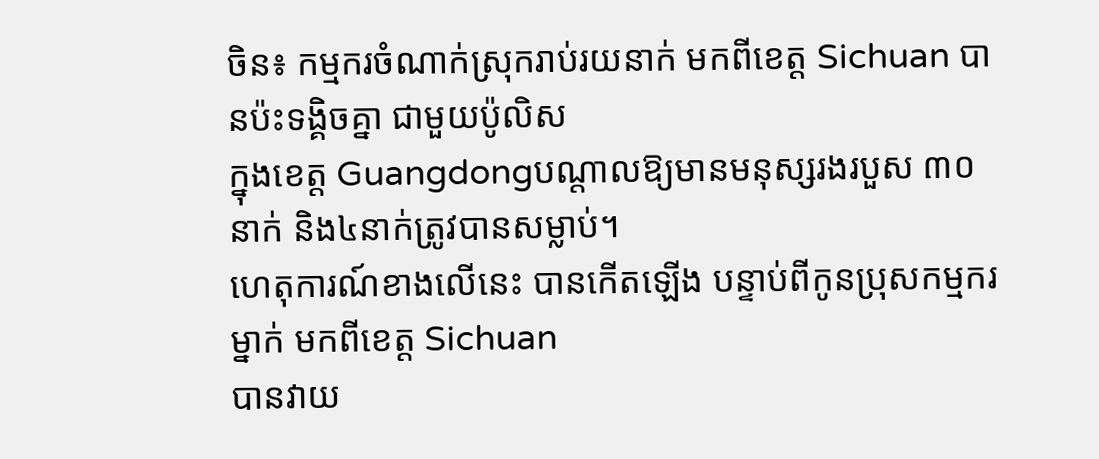ចិន៖ កម្មករចំណាក់ស្រុករាប់រយនាក់ មកពីខេត្ត Sichuan បានប៉ះទង្គិចគ្នា ជាមួយប៉ូលិស
ក្នុងខេត្ត Guangdongបណ្តាលឱ្យមានមនុស្សរងរបួស ៣០នាក់ និង៤នាក់ត្រូវបានសម្លាប់។
ហេតុការណ៍ខាងលើនេះ បានកើតឡើង បន្ទាប់ពីកូនប្រុសកម្មករម្នាក់ មកពីខេត្ត Sichuan
បានវាយ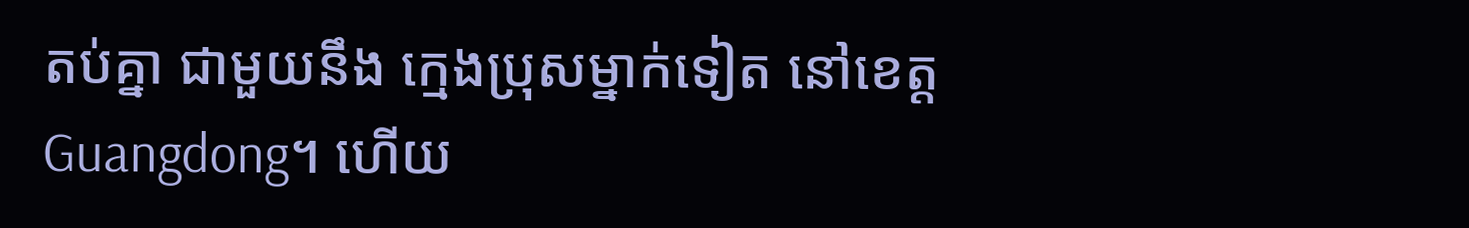តប់គ្នា ជាមួយនឹង ក្មេងប្រុសម្នាក់ទៀត នៅខេត្ត Guangdong។ ហើយ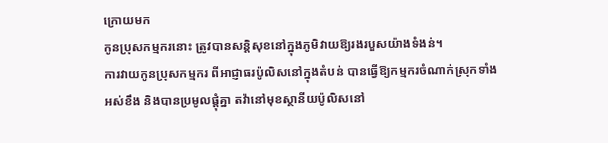ក្រោយមក
កូនប្រុសកម្មករនោះ ត្រូវបានសន្តិសុខនៅក្នុងភូមិវាយឱ្យរងរបួសយ៉ាងទំងន់។
ការវាយកូនប្រុសកម្មករ ពីអាជ្ញាធរប៉ូលិសនៅក្នុងតំបន់ បានធ្វើឱ្យកម្មករចំណាក់ស្រុកទាំង
អស់ខឹង និងបានប្រមូលផ្តុំគ្នា តវ៉ានៅមុខស្ថានីយប៉ូលិសនៅ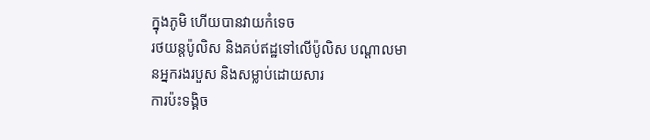ក្នុងភូមិ ហើយបានវាយកំទេច
រថយន្តប៉ូលិស និងគប់ឥដ្ឋទៅលើប៉ូលិស បណ្តាលមានអ្នករងរបួស និងសម្លាប់ដោយសារ
ការប៉ះទង្គិច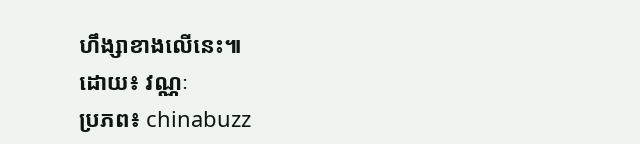ហឹង្សាខាងលើនេះ៕
ដោយ៖ វណ្ណៈ
ប្រភព៖ chinabuzz